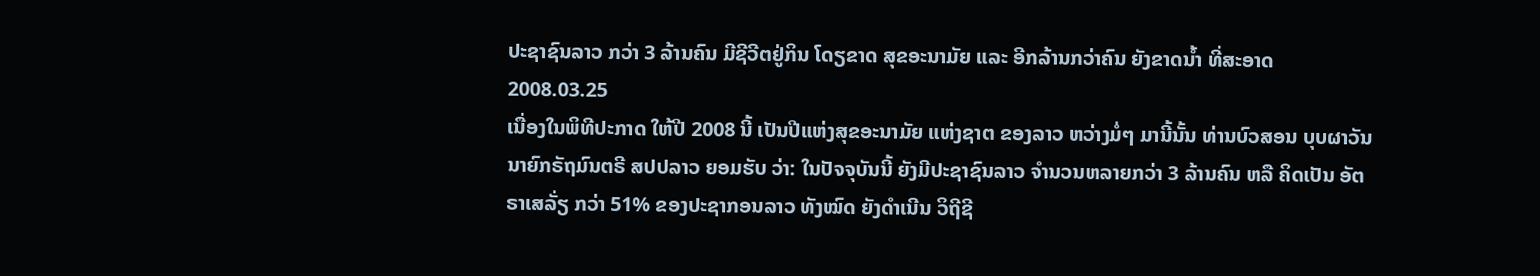ປະຊາຊົນລາວ ກວ່າ 3 ລ້ານຄົນ ມີຊີວີຕຢູ່ກິນ ໂດຽຂາດ ສຸຂອະນາມັຍ ແລະ ອີກລ້ານກວ່າຄົນ ຍັງຂາດນ້ຳ ທີ່ສະອາດ
2008.03.25
ເນື່ອງໃນພິທີປະກາດ ໃຫ້ປີ 2008 ນີ້ ເປັນປີແຫ່ງສຸຂອະນາມັຍ ແຫ່ງຊາຕ ຂອງລາວ ຫວ່າງມໍ່ໆ ມານີ້ນັ້ນ ທ່ານບົວສອນ ບຸບຜາວັນ ນາຍົກຣັຖມົນຕຣີ ສປປລາວ ຍອມຮັບ ວ່າ: ໃນປັຈຈຸບັນນີ້ ຍັງມີປະຊາຊົນລາວ ຈຳນວນຫລາຍກວ່າ 3 ລ້ານຄົນ ຫລື ຄິດເປັນ ອັຕຣາເສລັ່ຽ ກວ່າ 51% ຂອງປະຊາກອນລາວ ທັງໝົດ ຍັງດຳເນີນ ວິຖີຊີ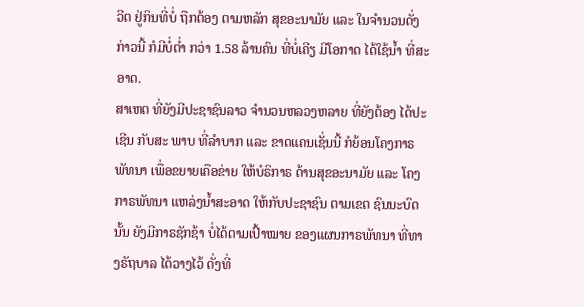ວີຕ ຢູ່ກິນທີ່ບໍ່ ຖືກຕ້ອງ ຕາມຫລັກ ສຸຂອະນາມັຍ ແລະ ໃນຈຳນວນດັ່ງກ່າວນີ້ ກໍມີບໍ່ຕໍ່າ ກວ່າ 1.58 ລ້ານຄົນ ທີ່ບໍ່ເຄີຽ ມີໂອກາດ ໄດ້ໃຊ້ນ້ຳ ທີ່ສະອາດ.
ສາເຫຕ ທີ່ຍັງມີປະຊາຊົນລາວ ຈຳນວນຫລວງຫລາຍ ທີ່ຍັງຕ້ອງ ໄດ້ປະເຊີນ ກັບສະ ພາບ ທີ່ລຳບາກ ແລະ ຂາດແຄນເຊັ່ນນີ້ ກໍຍ້ອນໂຄງກາຣພັທນາ ເພື່ອຂຍາຍເຄືອຂ່າຍ ໃຫ້ບໍຣິກາຣ ດ້ານສຸຂອະນາມັຍ ແລະ ໂຄງກາຣພັທນາ ແຫລ່ງນ້ຳສະອາດ ໃຫ້ກັບປະຊາຊົນ ຕາມເຂຕ ຊົນນະບົດນັ້ນ ຍັງມີກາຣຊັກຊ້າ ບໍ່ໄດ້ຕາມເປົ້າໝາຍ ຂອງແຜນກາຣພັທນາ ທີ່ທາງຣັຖບາລ ໄດ້ວາງໄວ້ ດັ່ງທີ່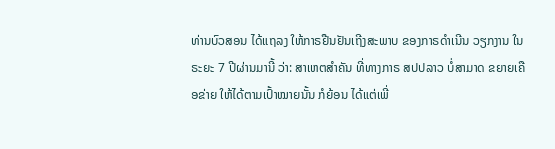ທ່ານບົວສອນ ໄດ້ແຖລງ ໃຫ້ກາຣຢືນຢັນເຖີງສະພາບ ຂອງກາຣດຳເນີນ ວຽກງານ ໃນຣະຍະ 7 ປີຜ່ານມານີ້ ວ່າ: ສາເຫຕສຳຄັນ ທີ່ທາງກາຣ ສປປລາວ ບໍ່ສາມາດ ຂຍາຍເຄືອຂ່າຍ ໃຫ້ໄດ້ຕາມເປົ້າໝາຍນັ້ນ ກໍຍ້ອນ ໄດ້ແຕ່ເພີ່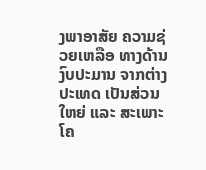ງພາອາສັຍ ຄວາມຊ່ວຍເຫລືອ ທາງດ້ານງົບປະມານ ຈາກຕ່າງປະເທດ ເປັນສ່ວນໃຫຍ່ ແລະ ສະເພາະໂຄ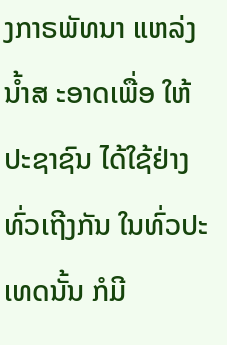ງກາຣພັທນາ ແຫລ່ງນ້ຳສ ະອາດເພື່ອ ໃຫ້ປະຊາຊົນ ໄດ້ໃຊ້ຢ່າງທົ່ວເຖີງກັນ ໃນທົ່ວປະເທດນັ້ນ ກໍມີ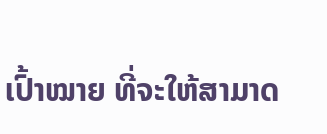ເປົ້າໝາຍ ທີ່ຈະໃຫ້ສາມາດ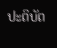ປະຕິບັຕ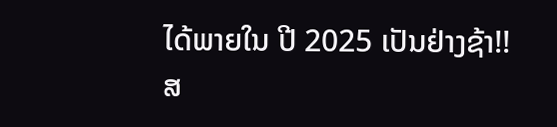ໄດ້ພາຍໃນ ປີ 2025 ເປັນຢ່າງຊ້າ!!
ສ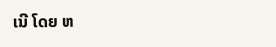ເນີ ໂດຍ ຫ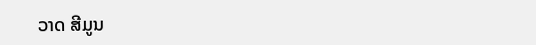ວາດ ສີມູນ